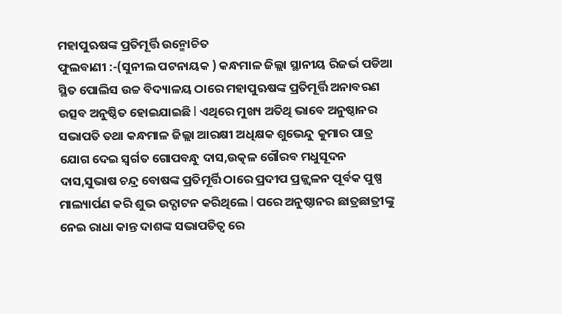ମହାପୁଋଷଙ୍କ ପ୍ରତିମୂର୍ତ୍ତି ଉନ୍ମୋଚିତ
ଫୁଲବାଣୀ :-(ସୁନୀଲ ପଟନାୟକ ) କନ୍ଧମାଳ ଜିଲ୍ଲା ସ୍ଥାନୀୟ ରିଜର୍ଭ ପଡିଆ ସ୍ଥିତ ପୋଲିସ ଉଚ୍ଚ ବିଦ୍ୟାଳୟ ଠାରେ ମହାପୁଋଷଙ୍କ ପ୍ରତିମୂର୍ତ୍ତି ଅନାବରଣ ଉତ୍ସବ ଅନୁଷ୍ଠିତ ହୋଇଯାଇଛି l ଏଥିରେ ମୁଖ୍ୟ ଅତିଥି ଭାବେ ଅନୁଷ୍ଠାନର ସଭାପତି ତଥା କନ୍ଧମାଳ ଜିଲ୍ଲା ଆରକ୍ଷୀ ଅଧିକ୍ଷକ ଶୁଭେନ୍ଦୁ କୁମାର ପାତ୍ର ଯୋଗ ଦେଇ ସ୍ଵର୍ଗତ ଗୋପବନ୍ଧୁ ଦାସ,ଉତ୍କଳ ଗୌରବ ମଧୁସୂଦନ ଦାସ,ସୁଭାଷ ଚନ୍ଦ୍ର ବୋଷଙ୍କ ପ୍ରତିମୂର୍ତ୍ତି ଠାରେ ପ୍ରଦୀପ ପ୍ରଜ୍ଜ୍ଵଳନ ପୂର୍ବକ ପୁଷ୍ପ ମାଲ୍ୟାର୍ପଣ କରି ଶୁଭ ଉଦ୍ଘାଟନ କରିଥିଲେ l ପରେ ଅନୁଷ୍ଠାନର ଛାତ୍ରଛାତ୍ରୀଙ୍କୁ ନେଇ ରାଧା କାନ୍ତ ଦାଶଙ୍କ ସଭାପତିତ୍ବ ରେ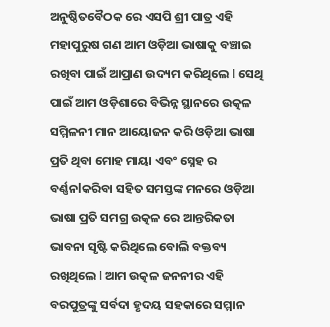ଅନୁଷ୍ଠିତବୈଠକ ରେ ଏସପି ଶ୍ରୀ ପାତ୍ର ଏହି ମହାପୁରୁଷ ଗଣ ଆମ ଓଡ଼ିଆ ଭାଷାକୁ ବଞ୍ଚାଇ ରଖିବା ପାଇଁ ଆପ୍ରାଣ ଉଦ୍ୟମ କରିଥିଲେ l ସେଥି ପାଇଁ ଆମ ଓଡ଼ିଶାରେ ବିଭିନ୍ନ ସ୍ଥାନରେ ଉତ୍କଳ ସମ୍ମିଳନୀ ମାନ ଆୟୋଜନ କରି ଓଡ଼ିଆ ଭାଷା ପ୍ରତି ଥିବା ମୋହ ମାୟା ଏବଂ ସ୍ନେହ ର ବର୍ଣ୍ଣନlକରିବା ସହିତ ସମସ୍ତଙ୍କ ମନରେ ଓଡ଼ିଆ ଭାଷା ପ୍ରତି ସମଗ୍ର ଉତ୍କଳ ରେ ଆନ୍ତରିକତା ଭାବନା ସୃଷ୍ଟି କରିଥିଲେ ବୋଲି ବକ୍ତବ୍ୟ ରଖିଥିଲେ l ଆମ ଉତ୍କଳ ଜନନୀର ଏହି ବରପୁତ୍ରଙ୍କୁ ସର୍ବଦା ହୃଦୟ ସହକାରେ ସମ୍ମାନ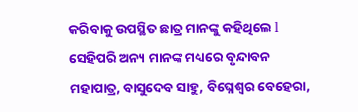କରିବାକୁ ଉପସ୍ଥିତ ଛାତ୍ର ମାନଙ୍କୁ କହିଥିଲେ l ସେହିପରି ଅନ୍ୟ ମାନଙ୍କ ମଧ୍ୟରେ ବୃନ୍ଦାବନ ମହାପାତ୍ର, ବାସୁଦେବ ସାହୁ, ବିଘ୍ନେଶ୍ୱର ବେହେରା,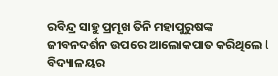ରବିନ୍ଦ୍ର ସାହୁ ପ୍ରମୂଖ ତିନି ମହାପୁରୁଷଙ୍କ ଜୀବନଦର୍ଶନ ଉପରେ ଆଲୋକପାତ କରିଥିଲେ l
ବିଦ୍ୟାଳୟର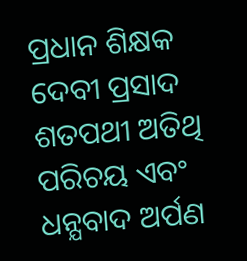ପ୍ରଧାନ ଶିକ୍ଷକ ଦେବୀ ପ୍ରସାଦ ଶତପଥୀ ଅତିଥି ପରିଚୟ ଏବଂ ଧନ୍ଯବାଦ ଅର୍ପଣ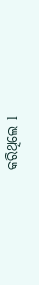କରିଥିଲେ l